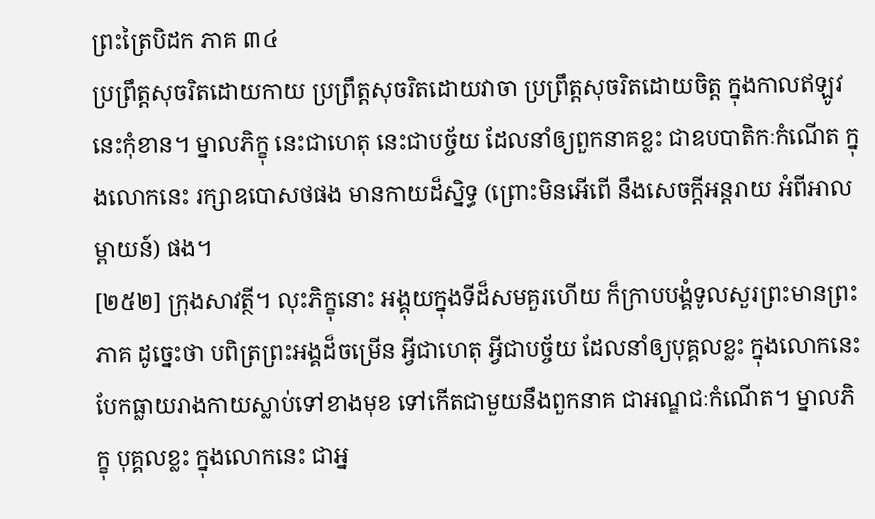ព្រះត្រៃបិដក ភាគ ៣៤
ប្រព្រឹត្តសុចរិតដោយកាយ ប្រព្រឹត្តសុចរិតដោយវាចា ប្រព្រឹត្តសុចរិតដោយចិត្ត ក្នុងកាលឥឡូវនេះកុំខាន។ ម្នាលភិក្ខុ នេះជាហេតុ នេះជាបច្ច័យ ដែលនាំឲ្យពួកនាគខ្លះ ជាឧបបាតិកៈកំណើត ក្នុងលោកនេះ រក្សាឧបោសថផង មានកាយដ៏ស្និទ្ធ (ព្រោះមិនអើពើ នឹងសេចក្តីអន្តរាយ អំពីអាលម្ពាយន៍) ផង។
[២៥២] ក្រុងសាវត្ថី។ លុះភិក្ខុនោះ អង្គុយក្នុងទីដ៏សមគួរហើយ ក៏ក្រាបបង្គំទូលសួរព្រះមានព្រះភាគ ដូច្នេះថា បពិត្រព្រះអង្គដ៏ចម្រើន អ្វីជាហេតុ អ្វីជាបច្ច័យ ដែលនាំឲ្យបុគ្គលខ្លះ ក្នុងលោកនេះ បែកធ្លាយរាងកាយស្លាប់ទៅខាងមុខ ទៅកើតជាមួយនឹងពួកនាគ ជាអណ្ឌជៈកំណើត។ ម្នាលភិក្ខុ បុគ្គលខ្លះ ក្នុងលោកនេះ ជាអ្ន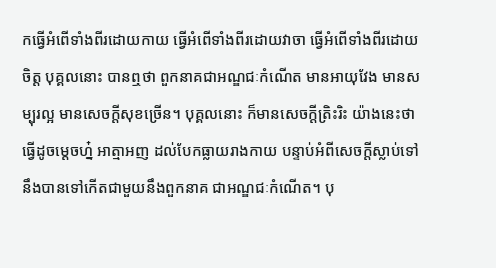កធ្វើអំពើទាំងពីរដោយកាយ ធ្វើអំពើទាំងពីរដោយវាចា ធ្វើអំពើទាំងពីរដោយចិត្ត បុគ្គលនោះ បានឮថា ពួកនាគជាអណ្ឌជៈកំណើត មានអាយុវែង មានសម្បុរល្អ មានសេចក្តីសុខច្រើន។ បុគ្គលនោះ ក៏មានសេចក្តីត្រិះរិះ យ៉ាងនេះថា ធ្វើដូចម្តេចហ្ន៎ អាត្មាអញ ដល់បែកធ្លាយរាងកាយ បន្ទាប់អំពីសេចក្តីស្លាប់ទៅ នឹងបានទៅកើតជាមួយនឹងពួកនាគ ជាអណ្ឌជៈកំណើត។ បុ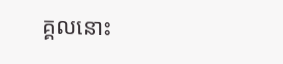គ្គលនោះ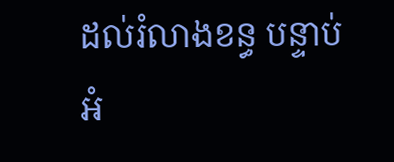ដល់រំលាងខន្ធ បន្ទាប់អំ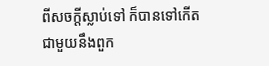ពីសចក្តីស្លាប់ទៅ ក៏បានទៅកើតជាមួយនឹងពួក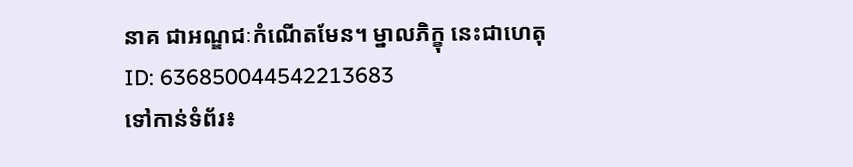នាគ ជាអណ្ឌជៈកំណើតមែន។ ម្នាលភិក្ខុ នេះជាហេតុ
ID: 636850044542213683
ទៅកាន់ទំព័រ៖